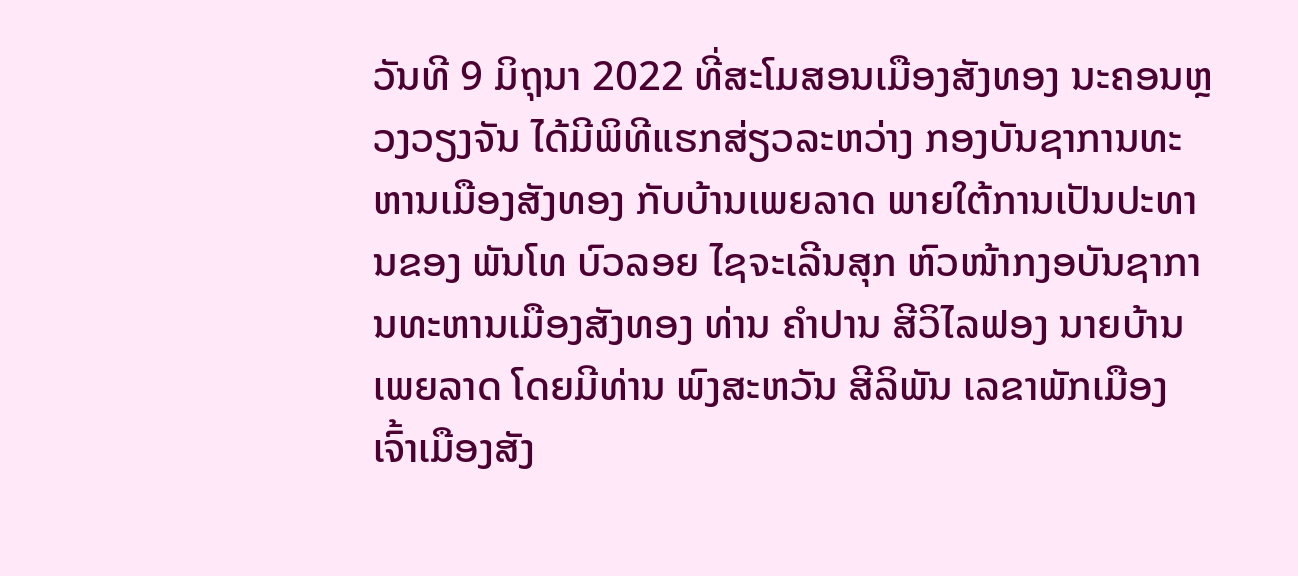ວັນທີ 9 ມິຖຸນາ 2022 ທີ່ສະໂມສອນເມືອງສັງທອງ ນະຄອນຫຼວງວຽງຈັນ ໄດ້ມີພິທີແຮກສ່ຽວລະຫວ່າງ ກອງບັນຊາການທະຫານເມືອງສັງທອງ ກັບບ້ານເພຍລາດ ພາຍໃຕ້ການເປັນປະທານຂອງ ພັນໂທ ບົວລອຍ ໄຊຈະເລີນສຸກ ຫົວໜ້າກງອບັນຊາການທະຫານເມືອງສັງທອງ ທ່ານ ຄໍາປານ ສີວິໄລຟອງ ນາຍບ້ານເພຍລາດ ໂດຍມີທ່ານ ພົງສະຫວັນ ສີລິພັນ ເລຂາພັກເມືອງ ເຈົ້າເມືອງສັງ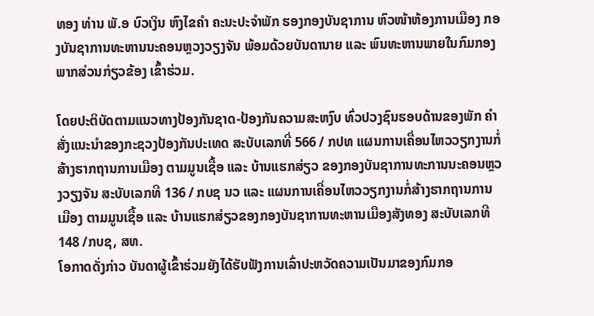ທອງ ທ່ານ ພັ.ອ ບົວເງິນ ຫົງໄຂຄໍາ ຄະນະປະຈໍາພັກ ຮອງກອງບັນຊາການ ຫົວໜ້າຫ້ອງການເມືອງ ກອງບັນຊາການທະຫານນະຄອນຫຼວງວຽງຈັນ ພ້ອມດ້ວຍບັນດານາຍ ແລະ ພົນທະຫານພາຍໃນກົມກອງ ພາກສ່ວນກ່ຽວຂ້ອງ ເຂົ້າຮ່ວມ.

ໂດຍປະຕິບັດຕາມແນວທາງປ້ອງກັນຊາດ-ປ້ອງກັນຄວາມສະຫງົບ ທົ່ວປວງຊົນຮອບດ້ານຂອງພັກ ຄໍາສັ່ງແນະນໍາຂອງກະຊວງປ້ອງກັນປະເທດ ສະບັບເລກທີ່ 566 / ກປທ ແຜນການເຄື່ອນໄຫວວຽກງານກໍ່ສ້າງຮາກຖານການເມືອງ ຕາມມູນເຊື້ອ ແລະ ບ້ານແຮກສ່ຽວ ຂອງກອງບັນຊາການທະການນະຄອນຫຼວງວຽງຈັນ ສະບັບເລກທີ 136 / ກບຊ ນວ ແລະ ແຜນການເຄື່ອນໄຫວວຽກງານກໍ່ສ້າງຮາກຖານການເມືອງ ຕາມມູນເຊື້ອ ແລະ ບ້ານແຮກສ່ຽວຂອງກອງບັນຊາການທະຫານເມືອງສັງທອງ ສະບັບເລກທີ 148 /ກບຊ, ສທ.
ໂອກາດດັ່ງກ່າວ ບັນດາຜູ້ເຂົ້າຮ່ວມຍັງໄດ້ຮັບຟັງການເລົ່າປະຫວັດຄວາມເປັນມາຂອງກົມກອ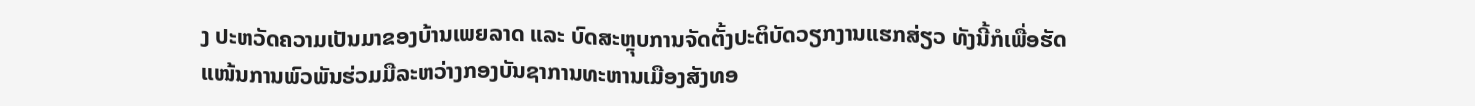ງ ປະຫວັດຄວາມເປັນມາຂອງບ້ານເພຍລາດ ແລະ ບົດສະຫຼຸບການຈັດຕັ້ງປະຕິບັດວຽກງານແຮກສ່ຽວ ທັງນີ້ກໍເພື່ອຮັດແໜ້ນການພົວພັນຮ່ວມມືລະຫວ່າງກອງບັນຊາການທະຫານເມືອງສັງທອ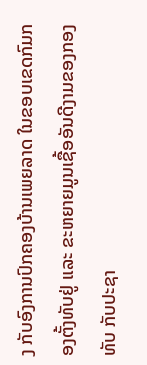ງ ກັບອົງການປົກຄອງບ້ານເພຍລາດ ໃນຂອບເຂດກົມກອງຕັ້ງທັບຢູ່ ແລະ ຂະຫຍາຍມູນເຊື້ອອັນດີງາມຂອງກອງທັບ ກັບປະຊາ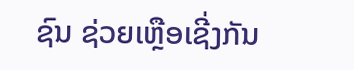ຊົນ ຊ່ວຍເຫຼືອເຊີ່ງກັນ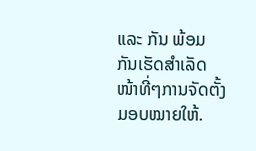ແລະ ກັນ ພ້ອມກັນເຮັດສໍາເລັດໜ້າທີ່ໆການຈັດຕັ້ງມອບໝາຍໃຫ້.